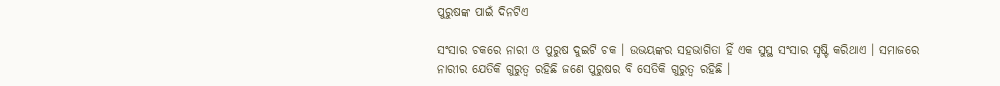ପୁରୁଷଙ୍କ ପାଇଁ ଦିନଟିଏ

ସଂସାର ଚକରେ ନାରୀ ଓ ପୁରୁଷ ଦୁଇଟି ଚକ । ଉଭୟଙ୍କର ସହଭାଗିତା ହିଁ ଏକ ସୁସ୍ଥ ସଂସାର ସୃଷ୍ଟି କରିଥାଏ । ସମାଜରେ ନାରୀର ଯେତିକି ଗୁରୁତ୍ୱ ରହିଛି ଜଣେ ପୁରୁଷର ବି ସେତିକି ଗୁରୁତ୍ୱ ରହିଛି ।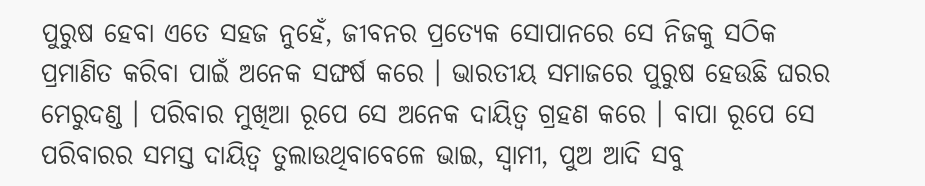ପୁରୁଷ ହେବା ଏତେ ସହଜ ନୁହେଁ, ଜୀବନର ପ୍ରତ୍ୟେକ ସୋପାନରେ ସେ ନିଜକୁ ସଠିକ ପ୍ରମାଣିତ କରିବା ପାଇଁ ଅନେକ ସଙ୍ଘର୍ଷ କରେ । ଭାରତୀୟ ସମାଜରେ ପୁରୁଷ ହେଉଛି ଘରର ମେରୁଦଣ୍ଡ । ପରିବାର ମୁଖିଆ ରୂପେ ସେ ଅନେକ ଦାୟିତ୍ୱ ଗ୍ରହଣ କରେ । ବାପା ରୂପେ ସେ ପରିବାରର ସମସ୍ତ ଦାୟିତ୍ୱ ତୁଲାଉଥିବାବେଳେ ଭାଇ, ସ୍ୱାମୀ, ପୁଅ ଆଦି ସବୁ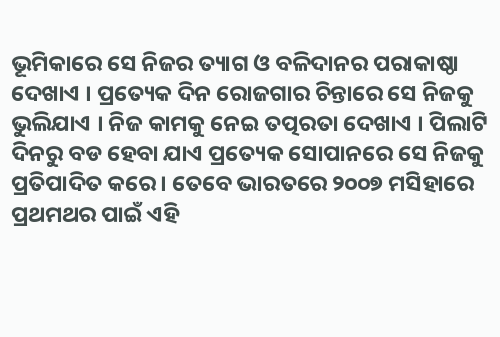ଭୂମିକାରେ ସେ ନିଜର ତ୍ୟାଗ ଓ ବଳିଦାନର ପରାକାଷ୍ଠା ଦେଖାଏ । ପ୍ରତ୍ୟେକ ଦିନ ରୋଜଗାର ଚିନ୍ତାରେ ସେ ନିଜକୁ ଭୁଲିଯାଏ । ନିଜ କାମକୁ ନେଇ ତତ୍ପରତା ଦେଖାଏ । ପିଲାଟି ଦିନରୁ ବଡ ହେବା ଯାଏ ପ୍ରତ୍ୟେକ ସୋପାନରେ ସେ ନିଜକୁ ପ୍ରତିପାଦିତ କରେ । ତେବେ ଭାରତରେ ୨୦୦୭ ମସିହାରେ ପ୍ରଥମଥର ପାଇଁ ଏହି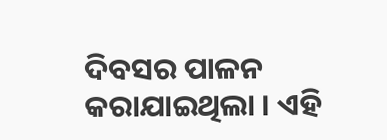ଦିବସର ପାଳନ କରାଯାଇଥିଲା । ଏହି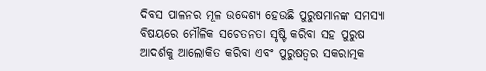ଦିବସ ପାଳନର ମୂଳ ଉଦ୍ଦେଶ୍ୟ ହେଉଛି ପୁରୁଷମାନଙ୍କ ସମସ୍ୟା ବିଷୟରେ ମୌଳିକ ସଚେତନତା ସୃଷ୍ଟି କରିବା ସହ ପୁରୁଷ ଆଦର୍ଶକୁ ଆଲୋକିତ କରିବା ଏବଂ ପୁରୁଷତ୍ୱର ସକରାତ୍ମକ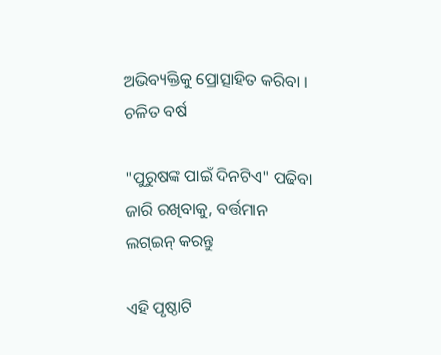ଅଭିବ୍ୟକ୍ତିକୁ ପ୍ରୋତ୍ସାହିତ କରିବା । ଚଳିତ ବର୍ଷ

"ପୁରୁଷଙ୍କ ପାଇଁ ଦିନଟିଏ" ପଢିବା ଜାରି ରଖିବାକୁ, ବର୍ତ୍ତମାନ ଲଗ୍ଇନ୍ କରନ୍ତୁ

ଏହି ପୃଷ୍ଠାଟି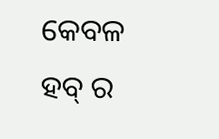କେବଳ ହବ୍ ର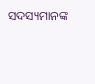ସଦସ୍ୟମାନଙ୍କ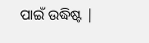ପାଇଁ ଉଦ୍ଧିଷ୍ଟ |